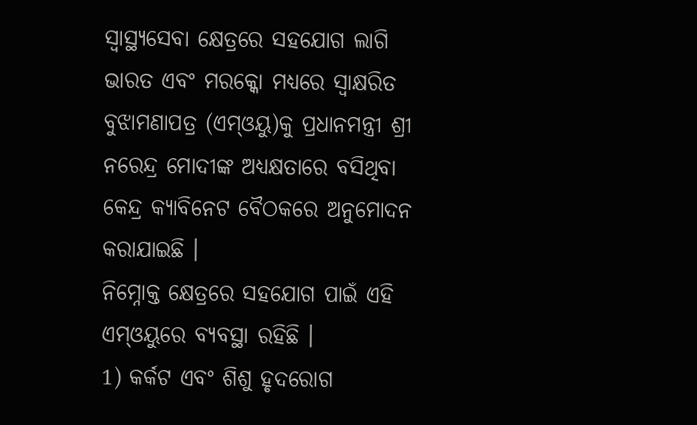ସ୍ୱାସ୍ଥ୍ୟସେବା କ୍ଷେତ୍ରରେ ସହଯୋଗ ଲାଗି ଭାରତ ଏବଂ ମରକ୍କୋ ମଧ୍ୟରେ ସ୍ୱାକ୍ଷରିତ ବୁଝାମଣାପତ୍ର (ଏମ୍ଓୟୁ)କୁ ପ୍ରଧାନମନ୍ତ୍ରୀ ଶ୍ରୀ ନରେନ୍ଦ୍ର ମୋଦୀଙ୍କ ଅଧ୍ୟକ୍ଷତାରେ ବସିଥିବା କେନ୍ଦ୍ର କ୍ୟାବିନେଟ ବୈଠକରେ ଅନୁମୋଦନ କରାଯାଇଛି ।
ନିମ୍ନୋକ୍ତ କ୍ଷେତ୍ରରେ ସହଯୋଗ ପାଇଁ ଏହି ଏମ୍ଓୟୁରେ ବ୍ୟବସ୍ଥା ରହିଛି ।
1) କର୍କଟ ଏବଂ ଶିଶୁ ହୃଦରୋଗ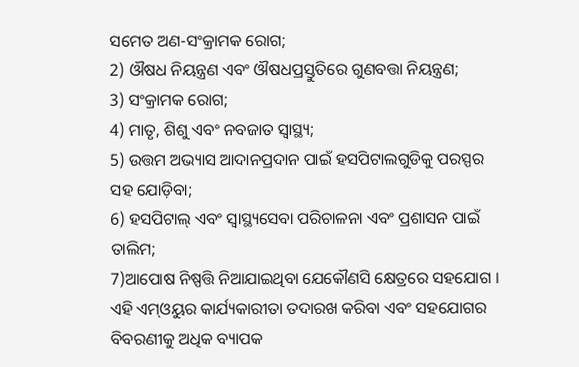ସମେତ ଅଣ-ସଂକ୍ରାମକ ରୋଗ;
2) ଔଷଧ ନିୟନ୍ତ୍ରଣ ଏବଂ ଔଷଧପ୍ରସ୍ତୁତିରେ ଗୁଣବତ୍ତା ନିୟନ୍ତ୍ରଣ;
3) ସଂକ୍ରାମକ ରୋଗ;
4) ମାତୃ, ଶିଶୁ ଏବଂ ନବଜାତ ସ୍ୱାସ୍ଥ୍ୟ;
5) ଉତ୍ତମ ଅଭ୍ୟାସ ଆଦାନପ୍ରଦାନ ପାଇଁ ହସପିଟାଲଗୁଡିକୁ ପରସ୍ପର ସହ ଯୋଡ଼ିବା;
6) ହସପିଟାଲ୍ ଏବଂ ସ୍ୱାସ୍ଥ୍ୟସେବା ପରିଚାଳନା ଏବଂ ପ୍ରଶାସନ ପାଇଁ ତାଲିମ;
7)ଆପୋଷ ନିଷ୍ପତ୍ତି ନିଆଯାଇଥିବା ଯେକୌଣସି କ୍ଷେତ୍ରରେ ସହଯୋଗ ।
ଏହି ଏମ୍ଓୟୁର କାର୍ଯ୍ୟକାରୀତା ତଦାରଖ କରିବା ଏବଂ ସହଯୋଗର ବିବରଣୀକୁ ଅଧିକ ବ୍ୟାପକ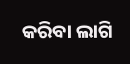କରିବା ଲାଗି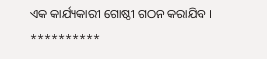ଏକ କାର୍ଯ୍ୟକାରୀ ଗୋଷ୍ଠୀ ଗଠନ କରାଯିବ ।
**********